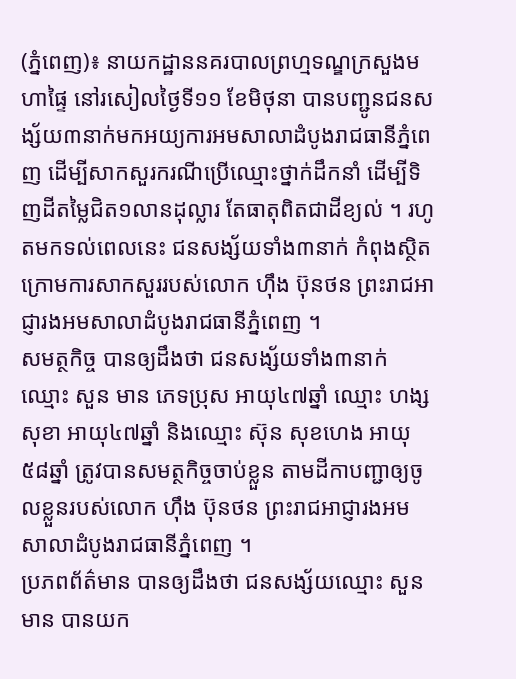(ភ្នំពេញ)៖ នាយកដ្ឋាននគរបាលព្រហ្មទណ្ឌក្រសួងមហាផ្ទៃ នៅរសៀលថ្ងៃទី១១ ខែមិថុនា បានបញ្ជូនជនសង្ស័យ៣នាក់មកអយ្យការអមសាលាដំបូងរាជធានីភ្នំពេញ ដើម្បីសាកសួរករណីប្រើឈ្មោះថ្នាក់ដឹកនាំ ដើម្បីទិញដីតម្លៃជិត១លានដុល្លារ តែធាតុពិតជាដីខ្យល់ ។ រហូតមកទល់ពេលនេះ ជនសង្ស័យទាំង៣នាក់ កំពុងស្ថិតក្រោមការសាកសួររបស់លោក ហ៊ឹង ប៊ុនថន ព្រះរាជអាជ្ញារងអមសាលាដំបូងរាជធានីភ្នំពេញ ។
សមត្ថកិច្ច បានឲ្យដឹងថា ជនសង្ស័យទាំង៣នាក់ឈ្មោះ សួន មាន ភេទប្រុស អាយុ៤៧ឆ្នាំ ឈ្មោះ ហង្ស សុខា អាយុ៤៧ឆ្នាំ និងឈ្មោះ ស៊ុន សុខហេង អាយុ៥៨ឆ្នាំ ត្រូវបានសមត្ថកិច្ចចាប់ខ្លួន តាមដីកាបញ្ជាឲ្យចូលខ្លួនរបស់លោក ហ៊ឹង ប៊ុនថន ព្រះរាជអាជ្ញារងអមសាលាដំបូងរាជធានីភ្នំពេញ ។
ប្រភពព័ត៌មាន បានឲ្យដឹងថា ជនសង្ស័យឈ្មោះ សួន មាន បានយក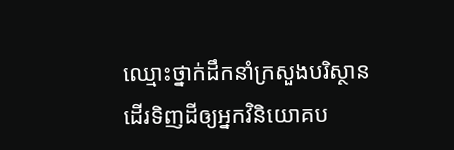ឈ្មោះថ្នាក់ដឹកនាំក្រសួងបរិស្ថាន ដើរទិញដីឲ្យអ្នកវិនិយោគប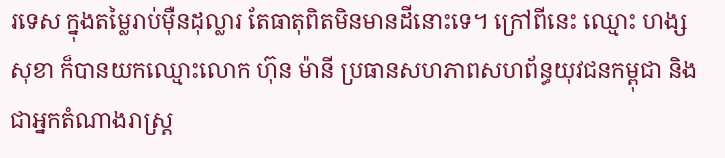រទេស ក្នុងតម្លៃរាប់ម៉ឺនដុល្លារ តែធាតុពិតមិនមានដីនោះទេ។ ក្រៅពីនេះ ឈ្មោះ ហង្ស សុខា ក៏បានយកឈ្មោះលោក ហ៊ុន ម៉ានី ប្រធានសហភាពសហព័ន្ធយុវជនកម្ពុជា និងជាអ្នកតំណាងរាស្ត្រ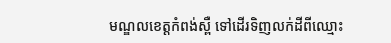មណ្ឌលខេត្តកំពង់ស្ពឺ ទៅដើរទិញលក់ដីពីឈ្មោះ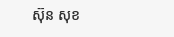ស៊ុន សុខ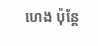ហេង ប៉ុន្តែ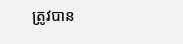ត្រូវបាន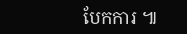បែកការ ៕